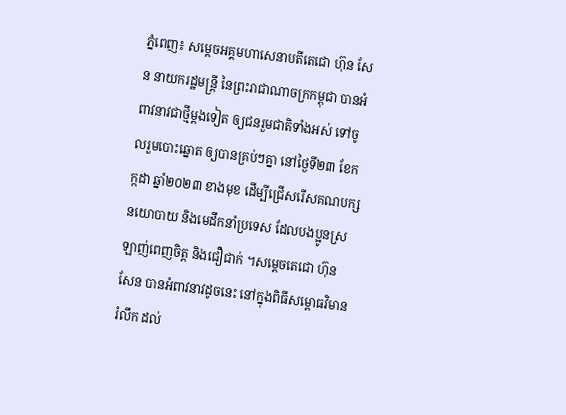ភ្នំពេញ៖ សម្តេចអគ្គមហាសេនាបតីតេជោ ហ៊ុន សែន នាយករដ្ឋមន្រ្តី នៃព្រះរាជាណាចក្រកម្ពុជា បានអំពាវនាវជាថ្មីម្តងទៀត ឲ្យជនរួមជាតិទាំងអស់ ទៅចូលរួមបោះឆ្នោត ឲ្យបានគ្រប់ៗគ្នា នៅថ្ងៃទី២៣ ខែកក្កដា ឆ្នាំ២០២៣ ខាងមុខ ដើម្បីជ្រើសរើសគណបក្សនយោបាយ និងមេដឹកនាំប្រទេស ដែលបងប្អូនស្រឡាញ់ពេញចិត្ត និងជឿជាក់ ។សម្ដេចតេជោ ហ៊ុន សែន បានអំពាវនាវដូចនេះ នៅក្នុងពិធីសម្ពោធវិមានរំលឹក ដល់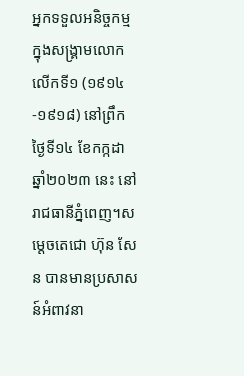អ្នកទទួលអនិច្ចកម្ម ក្នុងសង្គ្រាមលោកលើកទី១ (១៩១៤ -១៩១៨) នៅព្រឹកថ្ងៃទី១៤ ខែកក្កដា ឆ្នាំ២០២៣ នេះ នៅរាជធានីភ្នំពេញ។សម្ដេចតេជោ ហ៊ុន សែន បានមានប្រសាសន៍អំពាវនា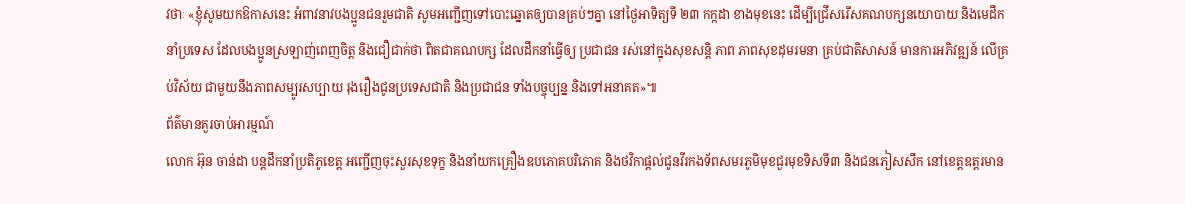វថាៈ «ខ្ញុំសូមយកឱកាសនេះ អំពាវនាវបងប្អូនជនរួមជាតិ សូមអញ្ជើញទៅបោះឆ្នោតឲ្យបានគ្រប់ៗគ្នា នៅថ្ងៃអាទិត្យទី ២៣ កក្កដា ខាងមុខនេះ ដើម្បីជ្រើសរើសគណបក្សនយោបាយ និងមេដឹកនាំប្រទេស ដែលបងប្អូនស្រឡាញ់ពេញចិត្ត និងជឿជាក់ថា ពិតជាគណបក្ស ដែលដឹកនាំធ្វើឲ្យ ប្រជាជន រស់នៅក្នុងសុខសន្តិ ភាព ភាពសុខដុមរមនា គ្រប់ជាតិសាសន៍ មានការអភិវឌ្ឍន៍ លើគ្រប់វិស័យ ជាមួយនឹងភាពសម្បូរសប្បាយ រុងរឿងជូនប្រទេសជាតិ និងប្រជាជន ទាំងបច្ចុប្បន្ន និងទៅអនាគត»៕
ព័ត៌មានគួរចាប់អារម្មណ៍
លោក អ៊ុន ចាន់ដា បន្តដឹកនាំប្រតិភូខេត្ត អញ្ជើញចុះសួរសុខទុក្ខ និងនាំយកគ្រឿងឧបភោគបរិភោគ និងថវិកាផ្តល់ជូនវីរកងទ័ពសមរភូមិមុខជួរមុខទិសទី៣ និងជនភៀសសឹក នៅខេត្តឧត្តរមាន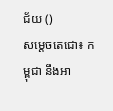ជ័យ ()
សម្ដេចតេជោ៖ កម្ពុជា នឹងអា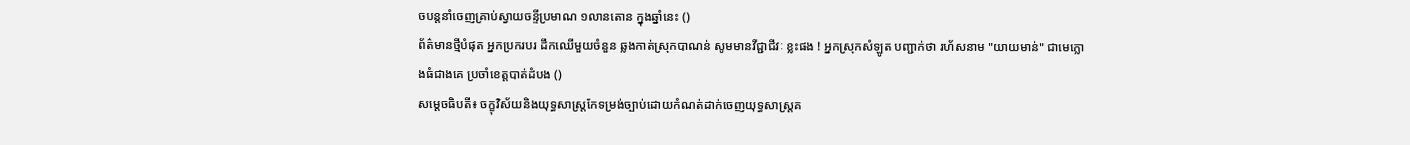ចបន្តនាំចេញគ្រាប់ស្វាយចន្ទីប្រមាណ ១លានតោន ក្នុងឆ្នាំនេះ ()
ព័ត៌មានថ្មីបំផុត អ្នកប្រករបរ ដឹកឈើមួយចំនួន ឆ្លងកាត់ស្រុកបាណន់ សូមមានវីជ្ជាជីវៈ ខ្លះផង ! អ្នកស្រុកសំឡូត បញ្ជាក់ថា រហ័សនាម "យាយមាន់" ជាមេក្លោងធំជាងគេ ប្រចាំខេត្តបាត់ដំបង ()
សម្ដេចធិបតី៖ ចក្ខុវិស័យនិងយុទ្ធសាស្ត្រកែទម្រង់ច្បាប់ដោយកំណត់ដាក់ចេញយុទ្ធសាស្ត្រគ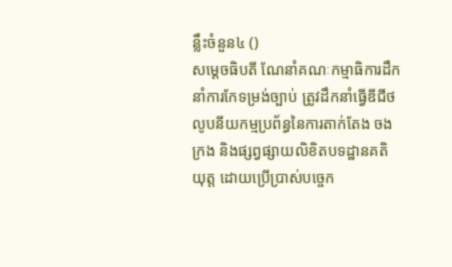ន្លឹះចំនួន៤ ()
សម្ដេចធិបតី ណែនាំគណៈកម្មាធិការដឹកនាំការកែទម្រង់ច្បាប់ ត្រូវដឹកនាំធ្វើឌីជីថលូបនីយកម្មប្រព័ន្ធនៃការតាក់តែង ចងក្រង និងផ្សព្វផ្សាយលិខិតបទដ្ឋានគតិយុត្ត ដោយប្រើប្រាស់បច្ចេក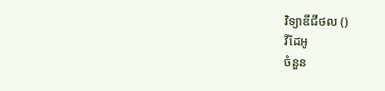វិទ្យាឌីជីថល ()
វីដែអូ
ចំនួន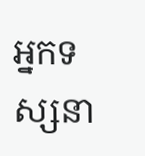អ្នកទស្សនា